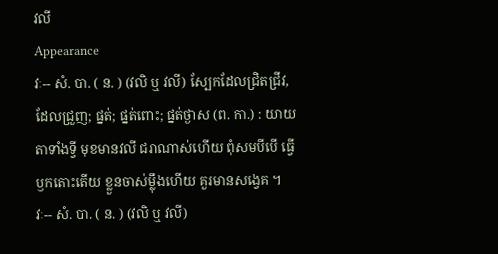វលី
Appearance
វៈ-- សំ. បា. ( ន. ) (វលិ ឬ វលី) ស្បែកដែលជ្រិតជ្រីវ, ដែលជ្រួញ; ផ្នត់; ផ្នត់ពោះ; ផ្នត់ថ្ងាស (ព. កា.) : យាយតាទាំងទ្វី មុខមានវលី ជរាណាស់ហើយ ពុំសមបីបើ ធ្វើឫកតោះតើយ ខ្លួនចាស់ម្ល៉ឹងហើយ គួរមានសង្វេគ ។
វៈ-- សំ. បា. ( ន. ) (វលិ ឬ វលី)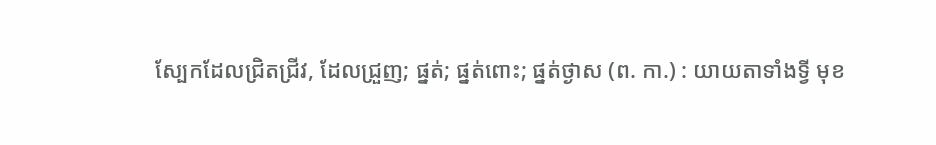ស្បែកដែលជ្រិតជ្រីវ, ដែលជ្រួញ; ផ្នត់; ផ្នត់ពោះ; ផ្នត់ថ្ងាស (ព. កា.) : យាយតាទាំងទ្វី មុខ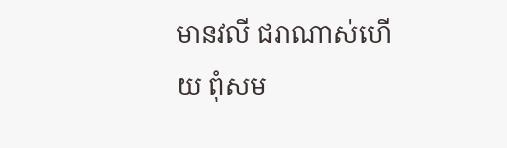មានវលី ជរាណាស់ហើយ ពុំសម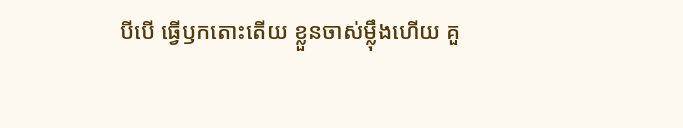បីបើ ធ្វើឫកតោះតើយ ខ្លួនចាស់ម្ល៉ឹងហើយ គួ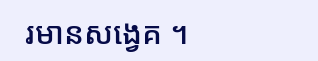រមានសង្វេគ ។